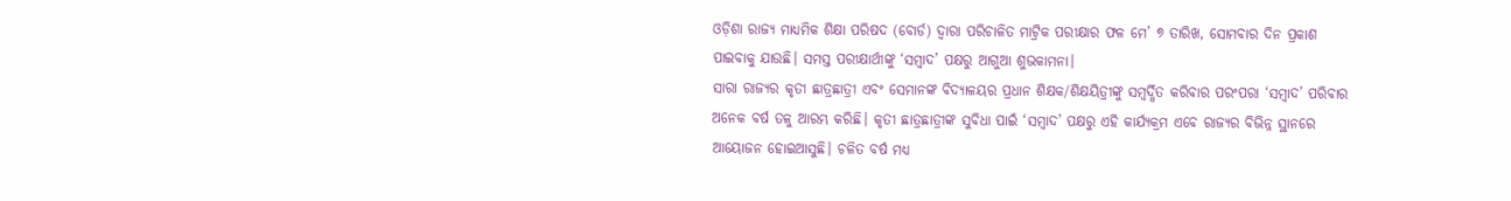ଓଡ଼ିଶା ରାଜ୍ୟ ମାଧ୍ୟମିକ ଶିକ୍ଷା ପରିଷଦ (ବୋର୍ଡ) ଦ୍ୱାରା ପରିଚାଳିତ ମାଟ୍ରିକ ପରୀକ୍ଷାର ଫଳ ମେ’ ୭ ତାରିଖ, ସୋମବାର ଦିନ ପ୍ରକାଶ ପାଇବାକୁ ଯାଉଛି। ସମସ୍ତ ପରୀକ୍ଷାର୍ଥୀଙ୍କୁ ‘ସମ୍ବାଦ’ ପକ୍ଷରୁ ଆଗୁଆ ଶୁଭକାମନା।
ସାରା ରାଜ୍ୟର କୃତୀ ଛାତ୍ରଛାତ୍ରୀ ଏବଂ ସେମାନଙ୍କ ବିଦ୍ୟାଳୟର ପ୍ରଧାନ ଶିକ୍ଷକ/ଶିକ୍ଷୟିତ୍ରୀଙ୍କୁ ସମ୍ବର୍ଦ୍ଧିତ କରିବାର ପରଂପରା ‘ସମ୍ବାଦ’ ପରିବାର ଅନେକ ବର୍ଷ ତଳୁ ଆରମ୍ଭ କରିଛି। କୃତୀ ଛାତ୍ରଛାତ୍ରୀଙ୍କ ସୁବିଧା ପାଇଁ ‘ସମ୍ବାଦ’ ପକ୍ଷରୁ ଏହି କାର୍ଯ୍ୟକ୍ରମ ଏବେ ରାଜ୍ୟର ବିଭିନ୍ନ ସ୍ଥାନରେ ଆୟୋଜନ ହୋଇଆସୁଛି। ଚଳିତ ବର୍ଷ ମଧ୍ୟ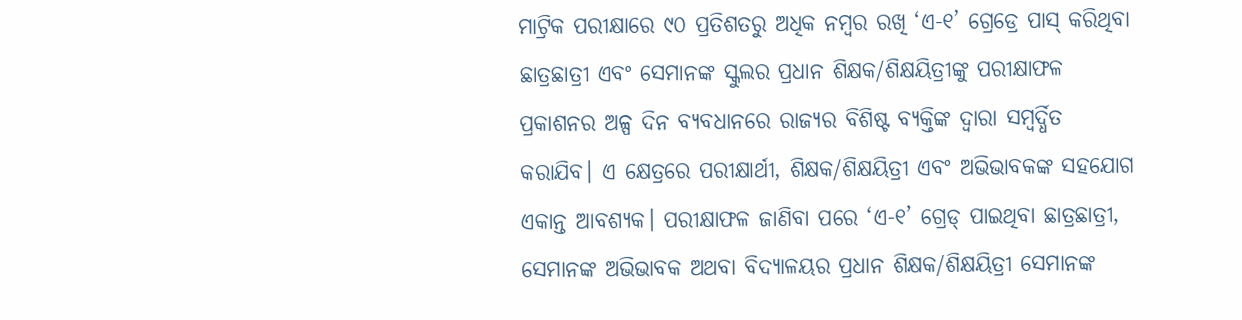ମାଟ୍ରିକ ପରୀକ୍ଷାରେ ୯୦ ପ୍ରତିଶତରୁ ଅଧିକ ନମ୍ବର ରଖି ‘ଏ-୧’ ଗ୍ରେଡ୍ରେ ପାସ୍ କରିଥିବା ଛାତ୍ରଛାତ୍ରୀ ଏବଂ ସେମାନଙ୍କ ସ୍କୁଲର ପ୍ରଧାନ ଶିକ୍ଷକ/ଶିକ୍ଷୟିତ୍ରୀଙ୍କୁ ପରୀକ୍ଷାଫଳ ପ୍ରକାଶନର ଅଳ୍ପ ଦିନ ବ୍ୟବଧାନରେ ରାଜ୍ୟର ବିଶିଷ୍ଟ ବ୍ୟକ୍ତିଙ୍କ ଦ୍ୱାରା ସମ୍ବର୍ଦ୍ଧିତ କରାଯିବ। ଏ କ୍ଷେତ୍ରରେ ପରୀକ୍ଷାର୍ଥୀ, ଶିକ୍ଷକ/ଶିକ୍ଷୟିତ୍ରୀ ଏବଂ ଅଭିଭାବକଙ୍କ ସହଯୋଗ ଏକାନ୍ତ ଆବଶ୍ୟକ। ପରୀକ୍ଷାଫଳ ଜାଣିବା ପରେ ‘ଏ-୧’ ଗ୍ରେଡ୍ ପାଇଥିବା ଛାତ୍ରଛାତ୍ରୀ, ସେମାନଙ୍କ ଅଭିଭାବକ ଅଥବା ବିଦ୍ୟାଳୟର ପ୍ରଧାନ ଶିକ୍ଷକ/ଶିକ୍ଷୟିତ୍ରୀ ସେମାନଙ୍କ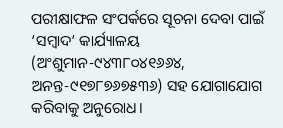ପରୀକ୍ଷାଫଳ ସଂପର୍କରେ ସୂଚନା ଦେବା ପାଇଁ ‘ସମ୍ବାଦ’ କାର୍ଯ୍ୟାଳୟ (ଅଂଶୁମାନ-୯୪୩୮୦୪୧୬୬୪, ଅନନ୍ତ-୯୧୭୮୭୬୭୫୩୬) ସହ ଯୋଗାଯୋଗ କରିବାକୁ ଅନୁରୋଧ।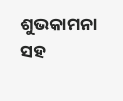ଶୁଭକାମନା ସହ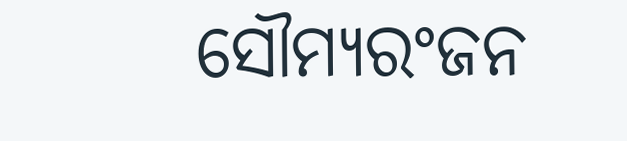ସୌମ୍ୟରଂଜନ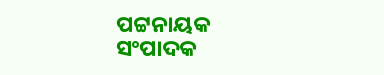ପଟ୍ଟନାୟକ
ସଂପାଦକ